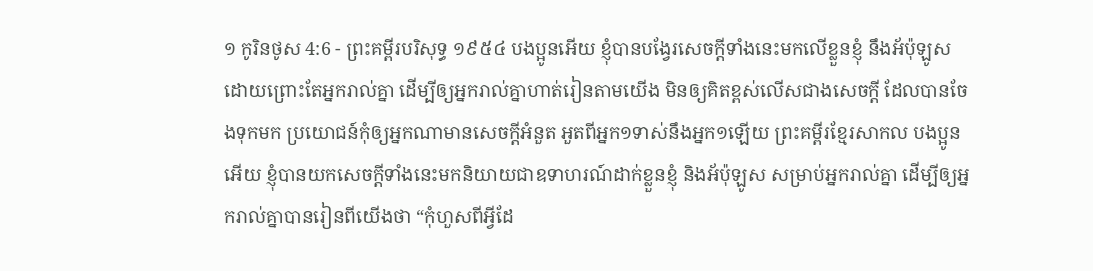១ កូរិនថូស 4:6 - ព្រះគម្ពីរបរិសុទ្ធ ១៩៥៤ បងប្អូនអើយ ខ្ញុំបានបង្វែរសេចក្ដីទាំងនេះមកលើខ្លួនខ្ញុំ នឹងអ័ប៉ុឡូស ដោយព្រោះតែអ្នករាល់គ្នា ដើម្បីឲ្យអ្នករាល់គ្នាហាត់រៀនតាមយើង មិនឲ្យគិតខ្ពស់លើសជាងសេចក្ដី ដែលបានចែងទុកមក ប្រយោជន៍កុំឲ្យអ្នកណាមានសេចក្ដីអំនួត អួតពីអ្នក១ទាស់នឹងអ្នក១ឡើយ ព្រះគម្ពីរខ្មែរសាកល បងប្អូនអើយ ខ្ញុំបានយកសេចក្ដីទាំងនេះមកនិយាយជាឧទាហរណ៍ដាក់ខ្លួនខ្ញុំ និងអ័ប៉ុឡូស សម្រាប់អ្នករាល់គ្នា ដើម្បីឲ្យអ្នករាល់គ្នាបានរៀនពីយើងថា “កុំហួសពីអ្វីដែ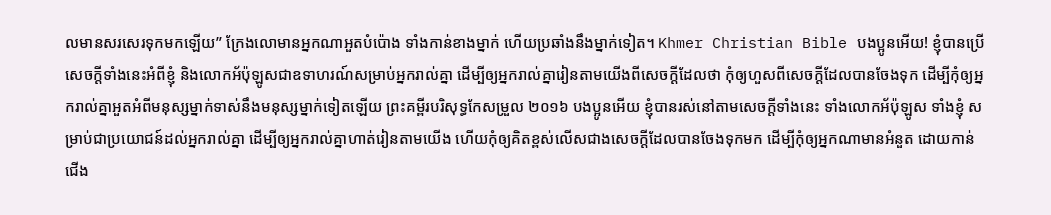លមានសរសេរទុកមកឡើយ” ក្រែងលោមានអ្នកណាអួតបំប៉ោង ទាំងកាន់ខាងម្នាក់ ហើយប្រឆាំងនឹងម្នាក់ទៀត។ Khmer Christian Bible បងប្អូនអើយ! ខ្ញុំបានប្រើសេចក្ដីទាំងនេះអំពីខ្ញុំ និងលោកអ័ប៉ុឡូសជាឧទាហរណ៍សម្រាប់អ្នករាល់គ្នា ដើម្បីឲ្យអ្នករាល់គ្នារៀនតាមយើងពីសេចក្ដីដែលថា កុំឲ្យហួសពីសេចក្ដីដែលបានចែងទុក ដើម្បីកុំឲ្យអ្នករាល់គ្នាអួតអំពីមនុស្សម្នាក់ទាស់នឹងមនុស្សម្នាក់ទៀតឡើយ ព្រះគម្ពីរបរិសុទ្ធកែសម្រួល ២០១៦ បងប្អូនអើយ ខ្ញុំបានរស់នៅតាមសេចក្តីទាំងនេះ ទាំងលោកអ័ប៉ុឡូស ទាំងខ្ញុំ សម្រាប់ជាប្រយោជន៍ដល់អ្នករាល់គ្នា ដើម្បីឲ្យអ្នករាល់គ្នាហាត់រៀនតាមយើង ហើយកុំឲ្យគិតខ្ពស់លើសជាងសេចក្តីដែលបានចែងទុកមក ដើម្បីកុំឲ្យអ្នកណាមានអំនួត ដោយកាន់ជើង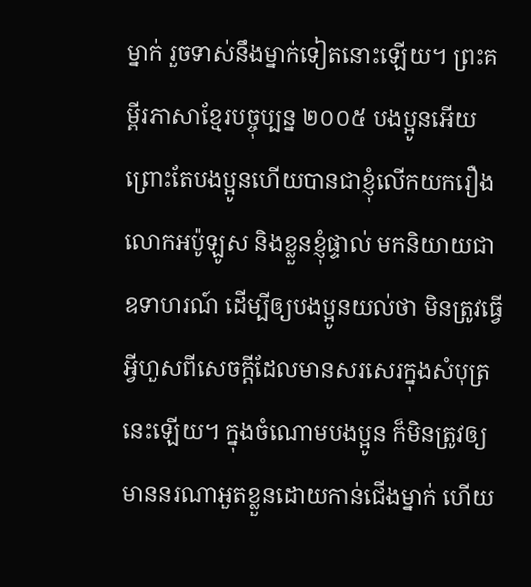ម្នាក់ រួចទាស់នឹងម្នាក់ទៀតនោះឡើយ។ ព្រះគម្ពីរភាសាខ្មែរបច្ចុប្បន្ន ២០០៥ បងប្អូនអើយ ព្រោះតែបងប្អូនហើយបានជាខ្ញុំលើកយករឿងលោកអប៉ូឡូស និងខ្លួនខ្ញុំផ្ទាល់ មកនិយាយជាឧទាហរណ៍ ដើម្បីឲ្យបងប្អូនយល់ថា មិនត្រូវធ្វើអ្វីហួសពីសេចក្ដីដែលមានសរសេរក្នុងសំបុត្រនេះឡើយ។ ក្នុងចំណោមបងប្អូន ក៏មិនត្រូវឲ្យមាននរណាអួតខ្លួនដោយកាន់ជើងម្នាក់ ហើយ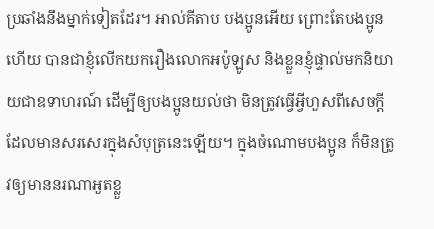ប្រឆាំងនឹងម្នាក់ទៀតដែរ។ អាល់គីតាប បងប្អូនអើយ ព្រោះតែបងប្អូនហើយ បានជាខ្ញុំលើកយករឿងលោកអប៉ូឡូស និងខ្លួនខ្ញុំផ្ទាល់មកនិយាយជាឧទាហរណ៍ ដើម្បីឲ្យបងប្អូនយល់ថា មិនត្រូវធ្វើអ្វីហួសពីសេចក្ដីដែលមានសរសេរក្នុងសំបុត្រនេះឡើយ។ ក្នុងចំណោមបងប្អូន ក៏មិនត្រូវឲ្យមាននរណាអួតខ្លួ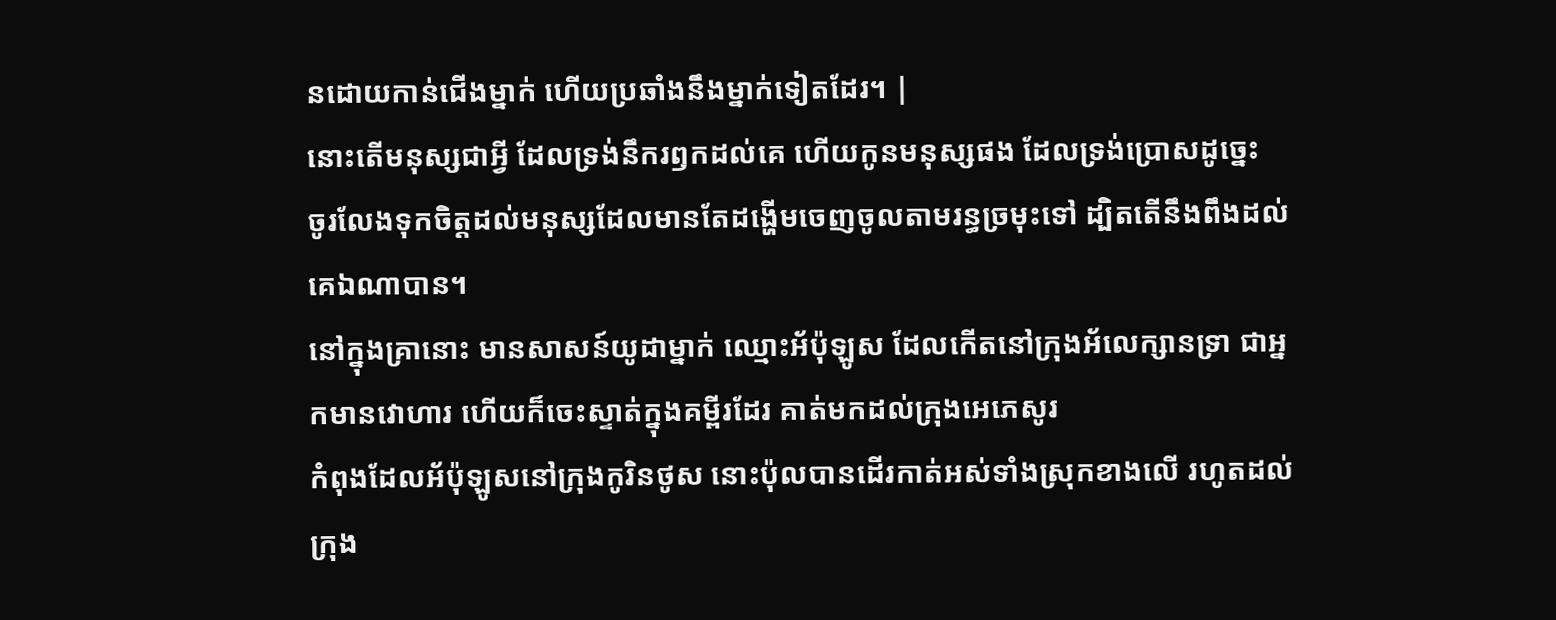នដោយកាន់ជើងម្នាក់ ហើយប្រឆាំងនឹងម្នាក់ទៀតដែរ។ |
នោះតើមនុស្សជាអ្វី ដែលទ្រង់នឹករឭកដល់គេ ហើយកូនមនុស្សផង ដែលទ្រង់ប្រោសដូច្នេះ
ចូរលែងទុកចិត្តដល់មនុស្សដែលមានតែដង្ហើមចេញចូលតាមរន្ធច្រមុះទៅ ដ្បិតតើនឹងពឹងដល់គេឯណាបាន។
នៅក្នុងគ្រានោះ មានសាសន៍យូដាម្នាក់ ឈ្មោះអ័ប៉ុឡូស ដែលកើតនៅក្រុងអ័លេក្សានទ្រា ជាអ្នកមានវោហារ ហើយក៏ចេះស្ទាត់ក្នុងគម្ពីរដែរ គាត់មកដល់ក្រុងអេភេសូរ
កំពុងដែលអ័ប៉ុឡូសនៅក្រុងកូរិនថូស នោះប៉ុលបានដើរកាត់អស់ទាំងស្រុកខាងលើ រហូតដល់ក្រុង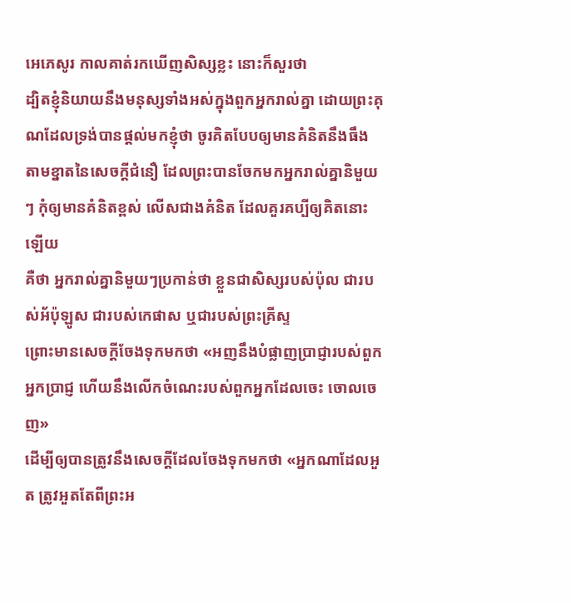អេភេសូរ កាលគាត់រកឃើញសិស្សខ្លះ នោះក៏សួរថា
ដ្បិតខ្ញុំនិយាយនឹងមនុស្សទាំងអស់ក្នុងពួកអ្នករាល់គ្នា ដោយព្រះគុណដែលទ្រង់បានផ្តល់មកខ្ញុំថា ចូរគិតបែបឲ្យមានគំនិតនឹងធឹង តាមខ្នាតនៃសេចក្ដីជំនឿ ដែលព្រះបានចែកមកអ្នករាល់គ្នានិមួយៗ កុំឲ្យមានគំនិតខ្ពស់ លើសជាងគំនិត ដែលគួរគប្បីឲ្យគិតនោះឡើយ
គឺថា អ្នករាល់គ្នានិមួយៗប្រកាន់ថា ខ្លួនជាសិស្សរបស់ប៉ុល ជារបស់អ័ប៉ុឡូស ជារបស់កេផាស ឬជារបស់ព្រះគ្រីស្ទ
ព្រោះមានសេចក្ដីចែងទុកមកថា «អញនឹងបំផ្លាញប្រាជ្ញារបស់ពួកអ្នកប្រាជ្ញ ហើយនឹងលើកចំណេះរបស់ពួកអ្នកដែលចេះ ចោលចេញ»
ដើម្បីឲ្យបានត្រូវនឹងសេចក្ដីដែលចែងទុកមកថា «អ្នកណាដែលអួត ត្រូវអួតតែពីព្រះអ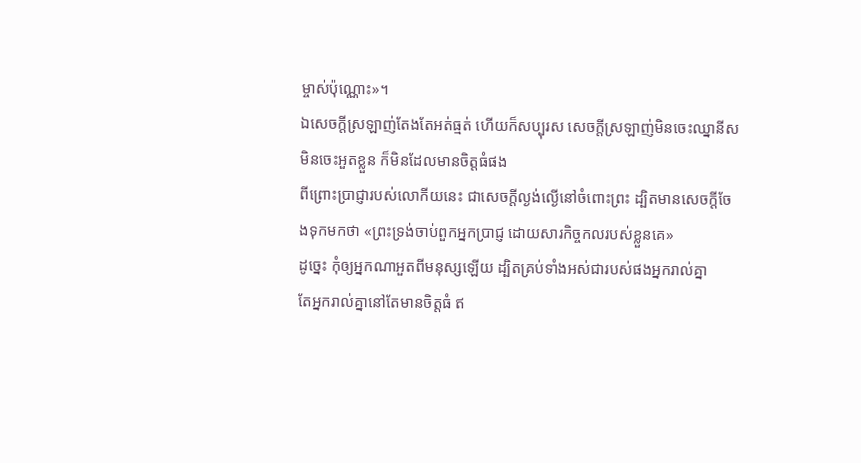ម្ចាស់ប៉ុណ្ណោះ»។
ឯសេចក្ដីស្រឡាញ់តែងតែអត់ធ្មត់ ហើយក៏សប្បុរស សេចក្ដីស្រឡាញ់មិនចេះឈ្នានីស មិនចេះអួតខ្លួន ក៏មិនដែលមានចិត្តធំផង
ពីព្រោះប្រាជ្ញារបស់លោកីយនេះ ជាសេចក្ដីល្ងង់ល្ងើនៅចំពោះព្រះ ដ្បិតមានសេចក្ដីចែងទុកមកថា «ព្រះទ្រង់ចាប់ពួកអ្នកប្រាជ្ញ ដោយសារកិច្ចកលរបស់ខ្លួនគេ»
ដូច្នេះ កុំឲ្យអ្នកណាអួតពីមនុស្សឡើយ ដ្បិតគ្រប់ទាំងអស់ជារបស់ផងអ្នករាល់គ្នា
តែអ្នករាល់គ្នានៅតែមានចិត្តធំ ឥ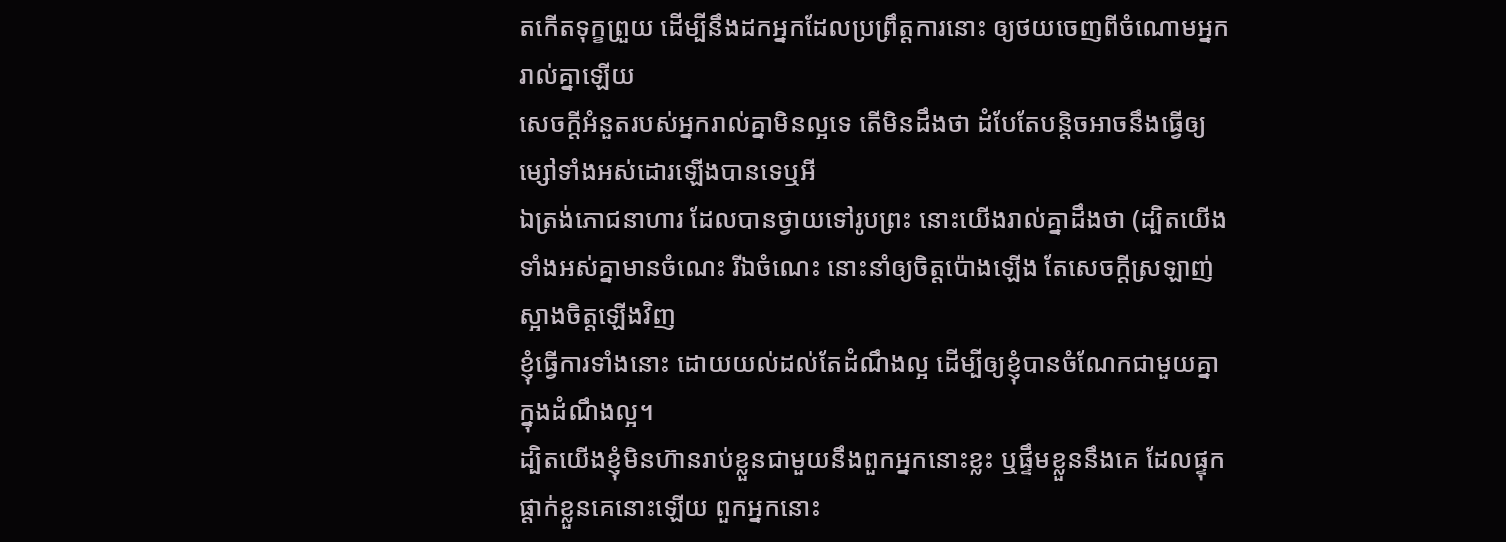តកើតទុក្ខព្រួយ ដើម្បីនឹងដកអ្នកដែលប្រព្រឹត្តការនោះ ឲ្យថយចេញពីចំណោមអ្នករាល់គ្នាឡើយ
សេចក្ដីអំនួតរបស់អ្នករាល់គ្នាមិនល្អទេ តើមិនដឹងថា ដំបែតែបន្តិចអាចនឹងធ្វើឲ្យម្សៅទាំងអស់ដោរឡើងបានទេឬអី
ឯត្រង់ភោជនាហារ ដែលបានថ្វាយទៅរូបព្រះ នោះយើងរាល់គ្នាដឹងថា (ដ្បិតយើងទាំងអស់គ្នាមានចំណេះ រីឯចំណេះ នោះនាំឲ្យចិត្តប៉ោងឡើង តែសេចក្ដីស្រឡាញ់ស្អាងចិត្តឡើងវិញ
ខ្ញុំធ្វើការទាំងនោះ ដោយយល់ដល់តែដំណឹងល្អ ដើម្បីឲ្យខ្ញុំបានចំណែកជាមួយគ្នាក្នុងដំណឹងល្អ។
ដ្បិតយើងខ្ញុំមិនហ៊ានរាប់ខ្លួនជាមួយនឹងពួកអ្នកនោះខ្លះ ឬផ្ទឹមខ្លួននឹងគេ ដែលផ្ទុកផ្តាក់ខ្លួនគេនោះឡើយ ពួកអ្នកនោះ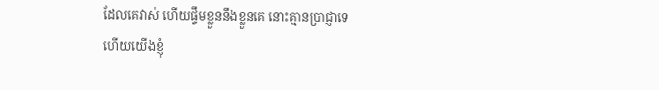ដែលគេវាស់ ហើយផ្ទឹមខ្លួននឹងខ្លួនគេ នោះគ្មានប្រាជ្ញាទេ
ហើយយើងខ្ញុំ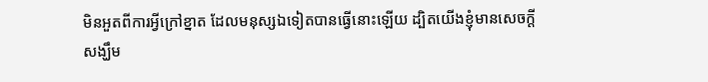មិនអួតពីការអ្វីក្រៅខ្នាត ដែលមនុស្សឯទៀតបានធ្វើនោះឡើយ ដ្បិតយើងខ្ញុំមានសេចក្ដីសង្ឃឹម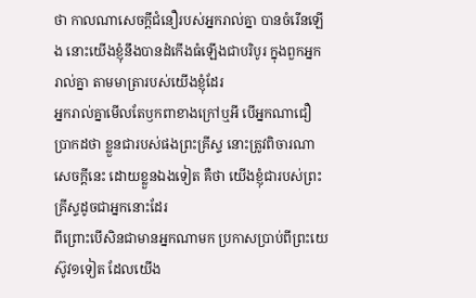ថា កាលណាសេចក្ដីជំនឿរបស់អ្នករាល់គ្នា បានចំរើនឡើង នោះយើងខ្ញុំនឹងបានដំកើងធំឡើងជាបរិបូរ ក្នុងពួកអ្នករាល់គ្នា តាមមាត្រារបស់យើងខ្ញុំដែរ
អ្នករាល់គ្នាមើលតែឫកពាខាងក្រៅឬអី បើអ្នកណាជឿប្រាកដថា ខ្លួនជារបស់ផងព្រះគ្រីស្ទ នោះត្រូវពិចារណាសេចក្ដីនេះ ដោយខ្លួនឯងទៀត គឺថា យើងខ្ញុំជារបស់ព្រះគ្រីស្ទដូចជាអ្នកនោះដែរ
ពីព្រោះបើសិនជាមានអ្នកណាមក ប្រកាសប្រាប់ពីព្រះយេស៊ូវ១ទៀត ដែលយើង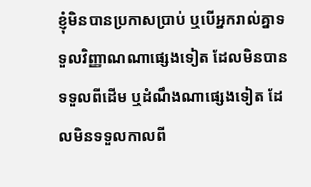ខ្ញុំមិនបានប្រកាសប្រាប់ ឬបើអ្នករាល់គ្នាទទួលវិញ្ញាណណាផ្សេងទៀត ដែលមិនបានទទួលពីដើម ឬដំណឹងណាផ្សេងទៀត ដែលមិនទទួលកាលពី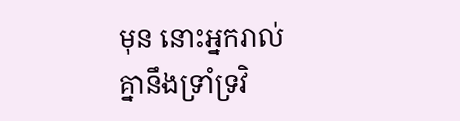មុន នោះអ្នករាល់គ្នានឹងទ្រាំទ្រវិ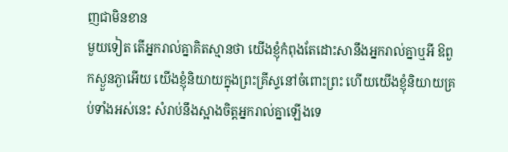ញជាមិនខាន
មួយទៀត តើអ្នករាល់គ្នាគិតស្មានថា យើងខ្ញុំកំពុងតែដោះសានឹងអ្នករាល់គ្នាឬអី ឱពួកស្ងួនភ្ងាអើយ យើងខ្ញុំនិយាយក្នុងព្រះគ្រីស្ទនៅចំពោះព្រះ ហើយយើងខ្ញុំនិយាយគ្រប់ទាំងអស់នេះ សំរាប់នឹងស្អាងចិត្តអ្នករាល់គ្នាឡើងទេ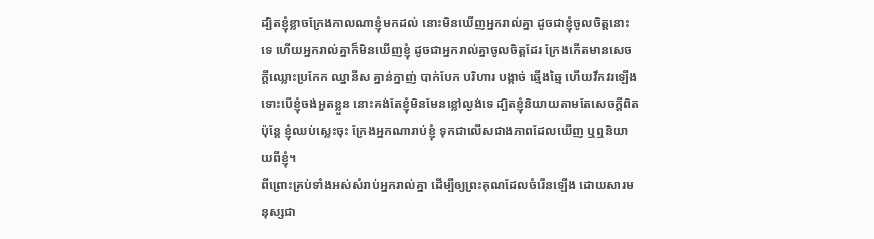ដ្បិតខ្ញុំខ្លាចក្រែងកាលណាខ្ញុំមកដល់ នោះមិនឃើញអ្នករាល់គ្នា ដូចជាខ្ញុំចូលចិត្តនោះទេ ហើយអ្នករាល់គ្នាក៏មិនឃើញខ្ញុំ ដូចជាអ្នករាល់គ្នាចូលចិត្តដែរ ក្រែងកើតមានសេចក្ដីឈ្លោះប្រកែក ឈ្នានីស គ្នាន់ក្នាញ់ បាក់បែក បរិហារ បង្កាច់ ឆ្មើងឆ្មៃ ហើយវឹកវរឡើង
ទោះបើខ្ញុំចង់អួតខ្លួន នោះគង់តែខ្ញុំមិនមែនខ្លៅល្ងង់ទេ ដ្បិតខ្ញុំនិយាយតាមតែសេចក្ដីពិត ប៉ុន្តែ ខ្ញុំឈប់ស្លេះចុះ ក្រែងអ្នកណារាប់ខ្ញុំ ទុកជាលើសជាងភាពដែលឃើញ ឬឮនិយាយពីខ្ញុំ។
ពីព្រោះគ្រប់ទាំងអស់សំរាប់អ្នករាល់គ្នា ដើម្បីឲ្យព្រះគុណដែលចំរើនឡើង ដោយសារមនុស្សជា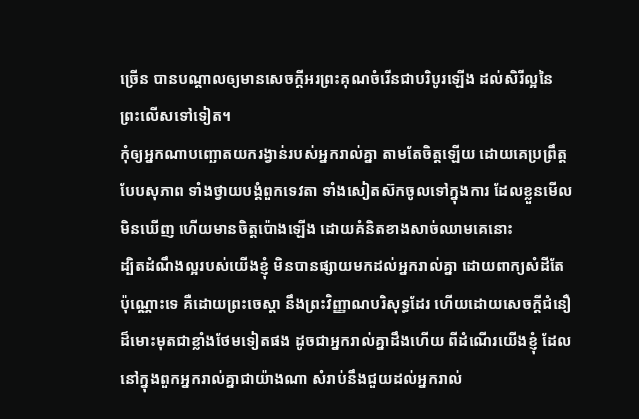ច្រើន បានបណ្តាលឲ្យមានសេចក្ដីអរព្រះគុណចំរើនជាបរិបូរឡើង ដល់សិរីល្អនៃព្រះលើសទៅទៀត។
កុំឲ្យអ្នកណាបញ្ឆោតយករង្វាន់របស់អ្នករាល់គ្នា តាមតែចិត្តឡើយ ដោយគេប្រព្រឹត្តបែបសុភាព ទាំងថ្វាយបង្គំពួកទេវតា ទាំងសៀតស៊កចូលទៅក្នុងការ ដែលខ្លួនមើលមិនឃើញ ហើយមានចិត្តប៉ោងឡើង ដោយគំនិតខាងសាច់ឈាមគេនោះ
ដ្បិតដំណឹងល្អរបស់យើងខ្ញុំ មិនបានផ្សាយមកដល់អ្នករាល់គ្នា ដោយពាក្យសំដីតែប៉ុណ្ណោះទេ គឺដោយព្រះចេស្តា នឹងព្រះវិញ្ញាណបរិសុទ្ធដែរ ហើយដោយសេចក្ដីជំនឿដ៏មោះមុតជាខ្លាំងថែមទៀតផង ដូចជាអ្នករាល់គ្នាដឹងហើយ ពីដំណើរយើងខ្ញុំ ដែលនៅក្នុងពួកអ្នករាល់គ្នាជាយ៉ាងណា សំរាប់នឹងជួយដល់អ្នករាល់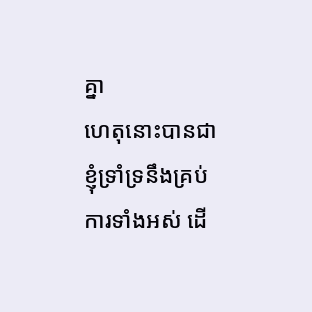គ្នា
ហេតុនោះបានជាខ្ញុំទ្រាំទ្រនឹងគ្រប់ការទាំងអស់ ដើ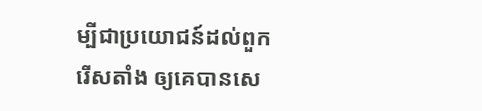ម្បីជាប្រយោជន៍ដល់ពួករើសតាំង ឲ្យគេបានសេ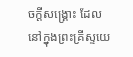ចក្ដីសង្គ្រោះ ដែលនៅក្នុងព្រះគ្រីស្ទយេ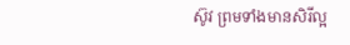ស៊ូវ ព្រមទាំងមានសិរីល្អ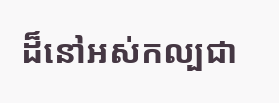ដ៏នៅអស់កល្បជា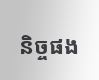និច្ចផង